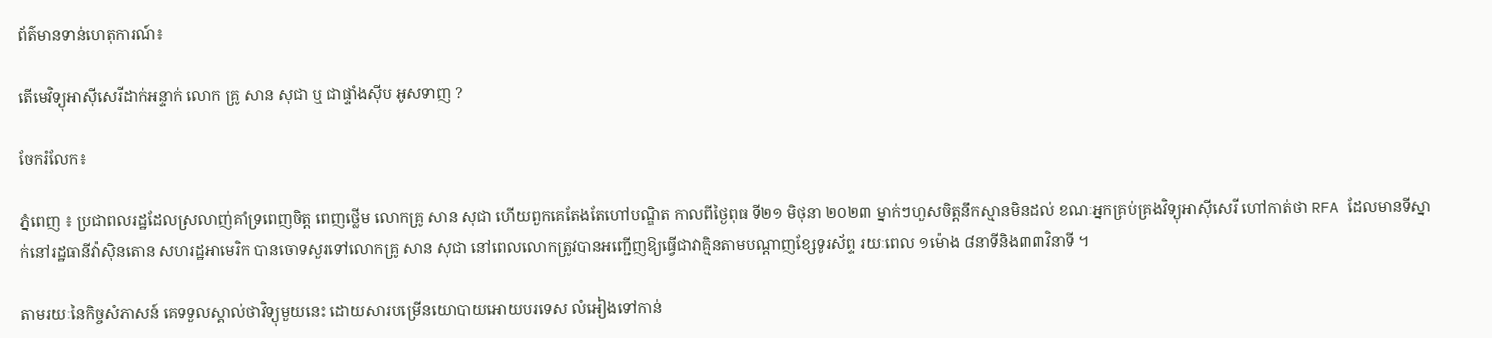ព័ត៌មានទាន់ហេតុការណ៍៖

តើមេវិទ្យុអាស៊ីសេរីដាក់អន្ទាក់ លោក គ្រូ សាន សុជា ឬ ជាផ្ទាំងសុីប អូសទាញ ?

ចែករំលែក៖

ភ្នំពេញ ៖ ប្រជាពលរដ្ឋដែលស្រលាញ់គាំទ្រពេញចិត្ត ពេញថ្លើម លោកគ្រូ សាន សុជា ហើយពួកគេតែងតែហៅបណ្ឌិត កាលពីថ្ងៃពុធ ទី២១ មិថុនា ២០២៣ ម្នាក់ៗហួសចិត្តនឹកស្មានមិនដល់ ខណៈអ្នកគ្រប់គ្រងវិទ្យុអាស៊ីសេរី ហៅកាត់ថា RFA ដែលមានទីស្នាក់នៅរដ្ឋធានីវ៉ាស៊ិនតោន សហរដ្ឋអាមេរិក បានចោទសួរទៅលោកគ្រូ សាន សុជា នៅពេលលោកត្រូវបានអញ្ជើញឱ្យធ្វើជាវាគ្មិនតាមបណ្ដាញខ្សែទូរស័ព្ទ រយៈពេល ១ម៉ោង ៨នាទីនិង៣៣វិនាទី ។

តាមរយៈនៃកិច្ចសំភាសន៍ គេទទួលស្គាល់ថាវិទ្យុមួយនេះ ដោយសារបម្រើនយោបាយអោយបរទេស លំអៀងទៅកាន់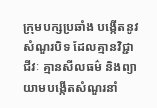ក្រុមបក្សប្រឆាំង បង្កើតនូវសំណួរបិទ ដែលគ្មានវិជ្ជាជីវៈ គ្មានសីលធម៌ និងព្យាយាមបង្កើតសំណួរនាំ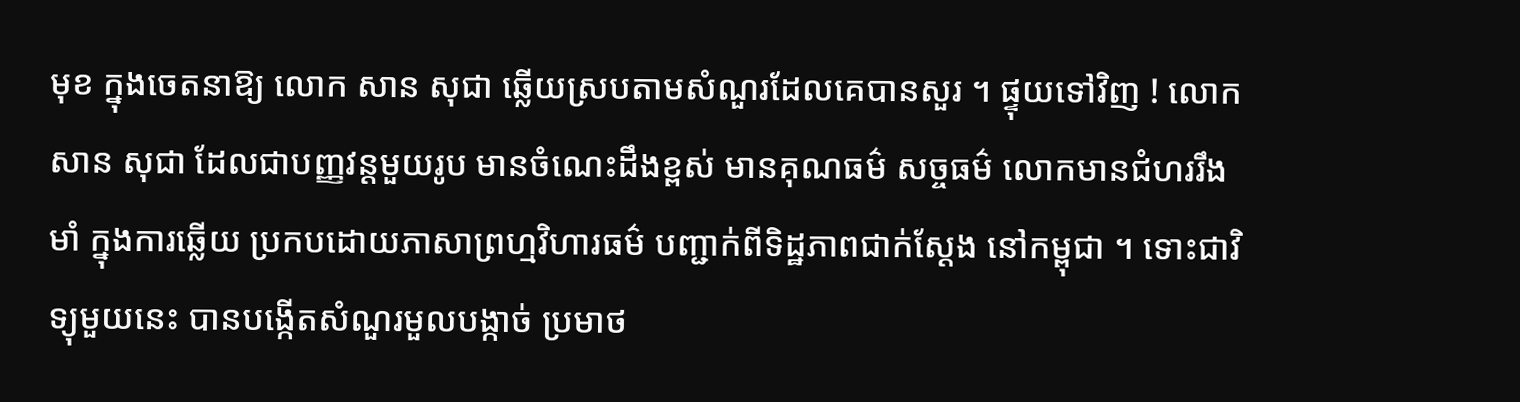មុខ ក្នុងចេតនាឱ្យ លោក សាន សុជា ឆ្លើយស្របតាមសំណួរដែលគេបានសួរ ។ ផ្ទុយទៅវិញ ! លោក សាន សុជា ដែលជាបញ្ញវន្តមួយរូប មានចំណេះដឹងខ្ពស់ មានគុណធម៌ សច្ចធម៌ លោកមានជំហររឹងមាំ ក្នុងការឆ្លើយ ប្រកបដោយភាសាព្រហ្មវិហារធម៌ បញ្ជាក់ពីទិដ្ឋភាពជាក់ស្ដែង នៅកម្ពុជា ។ ទោះជាវិទ្យុមួយនេះ បានបង្កើតសំណួរមួលបង្កាច់ ប្រមាថ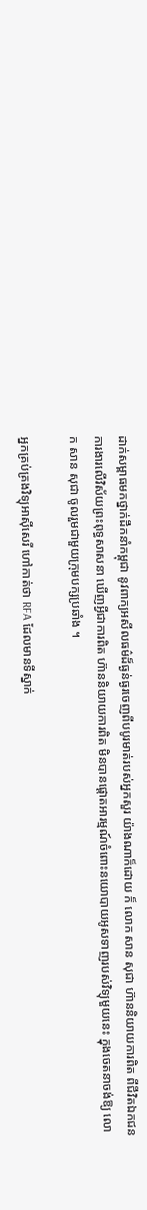ដាក់សម្ពាធមកថ្នាក់ដឹកនាំកម្ពុជា នូវពាក្យអសីលធម៌ដ៏ធ្ងន់ធ្ងរចេញពីបបូរមាត់របស់អ្នកសួរ យ៉ាងណាក៏ដោយ ក៏ លោក សាន សុជា ហ៊ាននិយាយការពិត ពីជីវិតឯកជន ការងារលើវិស័យព្រះពុទ្ធសាសនា ឃើញអ្វីជាការពិត ហ៊ាននិយាយការពិត មិនបានផ្ដោតអារម្មណ៍ចំពោះនយោបាយអូសទាញរបស់វិទ្យុមួយនេះ ក្នុងចេតនាចង់ឱ្យ លោក សាន សុជា ចូលរួមជាមួយក្រុមបក្សប្រឆាំង ។

អ្នកគ្រប់គ្រងវិទ្យុអាស៊ីសេរី ហៅកាត់ថា RFA ដែលមានទីស្នាក់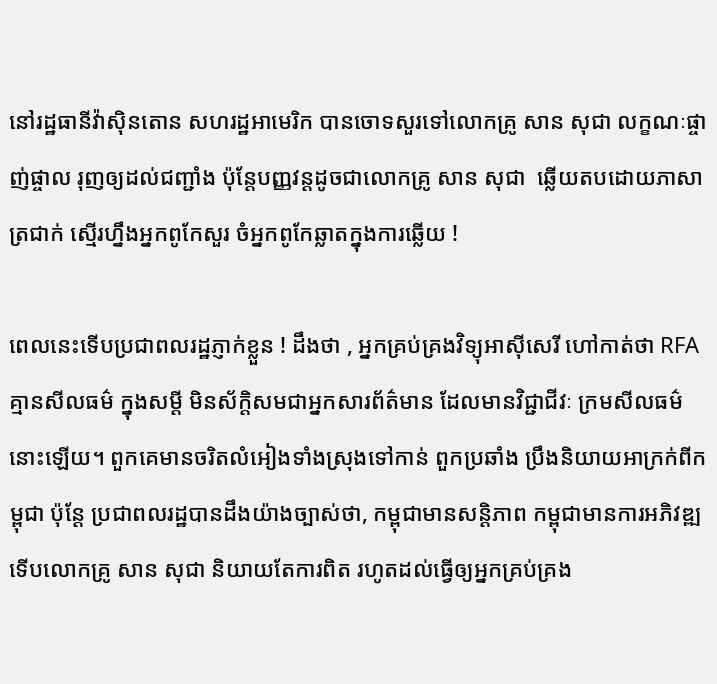នៅរដ្ឋធានីវ៉ាស៊ិនតោន សហរដ្ឋអាមេរិក បានចោទសួរទៅលោកគ្រូ សាន សុជា លក្ខណៈផ្ចាញ់ផ្ចាល រុញឲ្យដល់ជញ្ជាំង ប៉ុន្តែបញ្ញវន្តដូចជាលោកគ្រូ សាន សុជា  ឆ្លើយតបដោយភាសាត្រជាក់ ស្មើរហ្នឹងអ្នកពូកែសួរ ចំអ្នកពូកែឆ្លាតក្នុងការឆ្លើយ !

ពេលនេះទើបប្រជាពលរដ្ឋភ្ញាក់ខ្លួន ! ដឹងថា , អ្នកគ្រប់គ្រងវិទ្យុអាស៊ីសេរី ហៅកាត់ថា RFA គ្មានសីលធម៌ ក្នុងសម្ដី មិនស័ក្តិសមជាអ្នកសារព័ត៌មាន ដែលមានវិជ្ជាជីវៈ ក្រមសីលធម៌នោះឡើយ។ ពួកគេមានចរិតលំអៀងទាំងស្រុងទៅកាន់ ពួកប្រឆាំង ប្រឹងនិយាយអាក្រក់ពីកម្ពុជា ប៉ុន្តែ ប្រជាពលរដ្ឋបានដឹងយ៉ាងច្បាស់ថា, កម្ពុជាមានសន្តិភាព កម្ពុជាមានការអភិវឌ្ឍ ទើបលោកគ្រូ សាន សុជា និយាយតែការពិត រហូតដល់ធ្វើឲ្យអ្នកគ្រប់គ្រង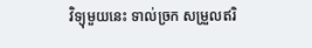វិទ្យុមួយនេះ ទាល់ច្រក សម្រួលឥរិ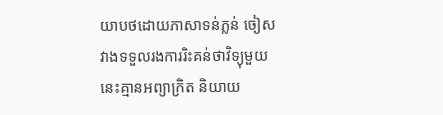យាបថដោយភាសាទន់ភ្លន់ ចៀសវាងទទួលរងការរិះគន់ថាវិទ្យុមួយនេះគ្មានអព្យាក្រិត និយាយ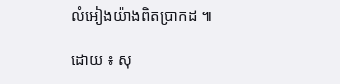លំអៀងយ៉ាងពិតប្រាកដ ៕

ដោយ ៖ សុ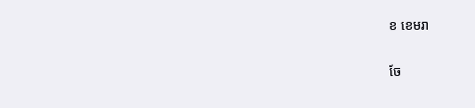ខ ខេមរា


ចែ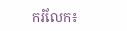ករំលែក៖